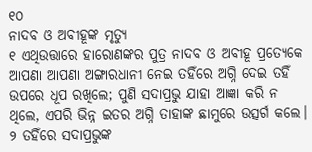୧୦
ନାଦବ ଓ ଅବୀହୂଙ୍କ ମୃତ୍ୟୁ
୧ ଏଥିଉତ୍ତାରେ ହାରୋଣଙ୍କର ପୁତ୍ର ନାଦବ ଓ ଅବୀହୂ ପ୍ରତ୍ୟେକେ ଆପଣା ଆପଣା ଅଙ୍ଗାରଧାନୀ ନେଇ ତହିଁରେ ଅଗ୍ନି ଦେଇ ତହିଁ ଉପରେ ଧୂପ ରଖିଲେ; ପୁଣି ସଦାପ୍ରଭୁ ଯାହା ଆଜ୍ଞା କରି ନ ଥିଲେ, ଏପରି ଭିନ୍ନ ଇତର ଅଗ୍ନି ତାହାଙ୍କ ଛାମୁରେ ଉତ୍ସର୍ଗ କଲେ। ୨ ତହିଁରେ ସଦାପ୍ରଭୁଙ୍କ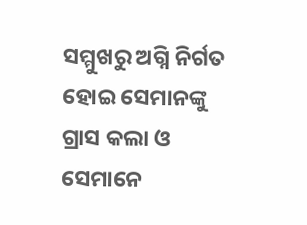ସମ୍ମୁଖରୁ ଅଗ୍ନି ନିର୍ଗତ ହୋଇ ସେମାନଙ୍କୁ ଗ୍ରାସ କଲା ଓ ସେମାନେ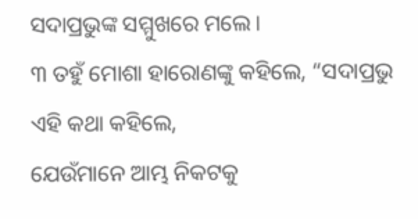ସଦାପ୍ରଭୁଙ୍କ ସମ୍ମୁଖରେ ମଲେ।
୩ ତହୁଁ ମୋଶା ହାରୋଣଙ୍କୁ କହିଲେ, “ସଦାପ୍ରଭୁ ଏହି କଥା କହିଲେ,
ଯେଉଁମାନେ ଆମ୍ଭ ନିକଟକୁ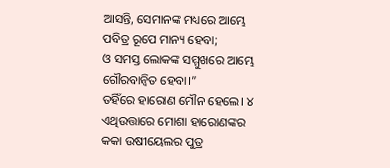ଆସନ୍ତି, ସେମାନଙ୍କ ମଧ୍ୟରେ ଆମ୍ଭେ ପବିତ୍ର ରୂପେ ମାନ୍ୟ ହେବା;
ଓ ସମସ୍ତ ଲୋକଙ୍କ ସମ୍ମୁଖରେ ଆମ୍ଭେ ଗୌରବାନ୍ୱିତ ହେବା।”
ତହିଁରେ ହାରୋଣ ମୌନ ହେଲେ। ୪ ଏଥିଉତ୍ତାରେ ମୋଶା ହାରୋଣଙ୍କର କକା ଉଷୀୟେଲର ପୁତ୍ର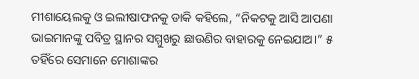ମୀଶାୟେଲକୁ ଓ ଇଲୀଷାଫନକୁ ଡାକି କହିଲେ, “ନିକଟକୁ ଆସି ଆପଣା ଭାଇମାନଙ୍କୁ ପବିତ୍ର ସ୍ଥାନର ସମ୍ମୁଖରୁ ଛାଉଣିର ବାହାରକୁ ନେଇଯାଅ।” ୫ ତହିଁରେ ସେମାନେ ମୋଶାଙ୍କର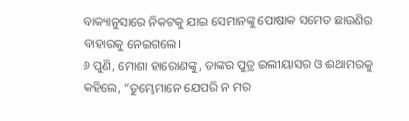ବାକ୍ୟାନୁସାରେ ନିକଟକୁ ଯାଇ ସେମାନଙ୍କୁ ପୋଷାକ ସମେତ ଛାଉଣିର ବାହାରକୁ ନେଇଗଲେ।
୬ ପୁଣି, ମୋଶା ହାରୋଣଙ୍କୁ, ତାଙ୍କର ପୁତ୍ର ଇଲୀୟାସର ଓ ଈଥାମରକୁ କହିଲେ, “ତୁମ୍ଭେମାନେ ଯେପରି ନ ମର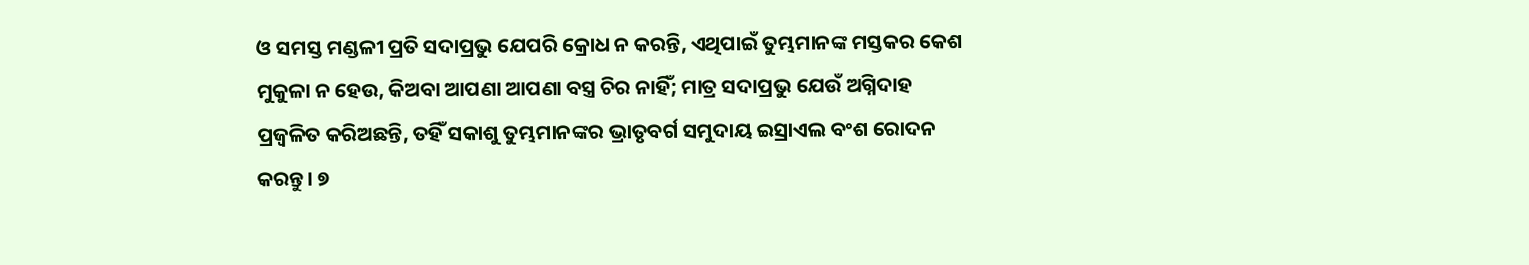ଓ ସମସ୍ତ ମଣ୍ଡଳୀ ପ୍ରତି ସଦାପ୍ରଭୁ ଯେପରି କ୍ରୋଧ ନ କରନ୍ତି, ଏଥିପାଇଁ ତୁମ୍ଭମାନଙ୍କ ମସ୍ତକର କେଶ ମୁକୁଳା ନ ହେଉ, କିଅବା ଆପଣା ଆପଣା ବସ୍ତ୍ର ଚିର ନାହିଁ; ମାତ୍ର ସଦାପ୍ରଭୁ ଯେଉଁ ଅଗ୍ନିଦାହ ପ୍ରଜ୍ୱଳିତ କରିଅଛନ୍ତି, ତହିଁ ସକାଶୁ ତୁମ୍ଭମାନଙ୍କର ଭ୍ରାତୃବର୍ଗ ସମୁଦାୟ ଇସ୍ରାଏଲ ବଂଶ ରୋଦନ କରନ୍ତୁ। ୭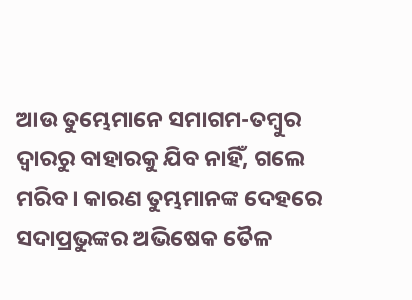ଆଉ ତୁମ୍ଭେମାନେ ସମାଗମ-ତମ୍ବୁର ଦ୍ୱାରରୁ ବାହାରକୁ ଯିବ ନାହିଁ, ଗଲେ ମରିବ। କାରଣ ତୁମ୍ଭମାନଙ୍କ ଦେହରେ ସଦାପ୍ରଭୁଙ୍କର ଅଭିଷେକ ତୈଳ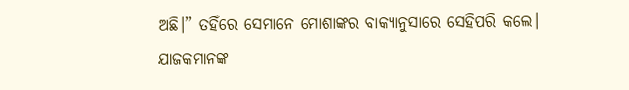ଅଛି।” ତହିଁରେ ସେମାନେ ମୋଶାଙ୍କର ବାକ୍ୟାନୁସାରେ ସେହିପରି କଲେ।
ଯାଜକମାନଙ୍କ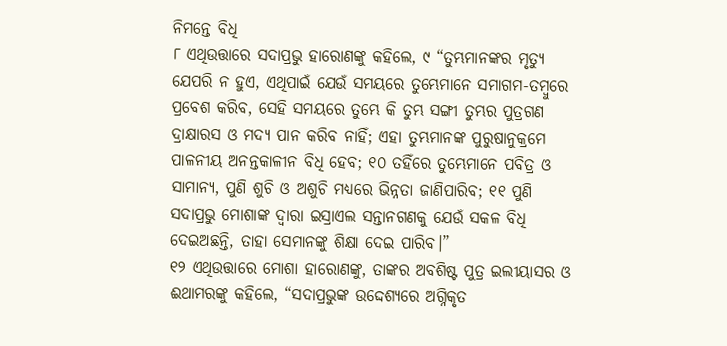ନିମନ୍ତେ ବିଧି
୮ ଏଥିଉତ୍ତାରେ ସଦାପ୍ରଭୁ ହାରୋଣଙ୍କୁ କହିଲେ, ୯ “ତୁମ୍ଭମାନଙ୍କର ମୃତ୍ୟୁ ଯେପରି ନ ହୁଏ, ଏଥିପାଇଁ ଯେଉଁ ସମୟରେ ତୁମ୍ଭେମାନେ ସମାଗମ-ତମ୍ବୁରେ ପ୍ରବେଶ କରିବ, ସେହି ସମୟରେ ତୁମ୍ଭେ କି ତୁମ୍ଭ ସଙ୍ଗୀ ତୁମ୍ଭର ପୁତ୍ରଗଣ ଦ୍ରାକ୍ଷାରସ ଓ ମଦ୍ୟ ପାନ କରିବ ନାହିଁ; ଏହା ତୁମ୍ଭମାନଙ୍କ ପୁରୁଷାନୁକ୍ରମେ ପାଳନୀୟ ଅନନ୍ତକାଳୀନ ବିଧି ହେବ; ୧୦ ତହିଁରେ ତୁମ୍ଭେମାନେ ପବିତ୍ର ଓ ସାମାନ୍ୟ, ପୁଣି ଶୁଚି ଓ ଅଶୁଚି ମଧ୍ୟରେ ଭିନ୍ନତା ଜାଣିପାରିବ; ୧୧ ପୁଣି ସଦାପ୍ରଭୁ ମୋଶାଙ୍କ ଦ୍ୱାରା ଇସ୍ରାଏଲ ସନ୍ତାନଗଣକୁ ଯେଉଁ ସକଳ ବିଧି ଦେଇଅଛନ୍ତି, ତାହା ସେମାନଙ୍କୁ ଶିକ୍ଷା ଦେଇ ପାରିବ।”
୧୨ ଏଥିଉତ୍ତାରେ ମୋଶା ହାରୋଣଙ୍କୁ, ତାଙ୍କର ଅବଶିଷ୍ଟ ପୁତ୍ର ଇଲୀୟାସର ଓ ଈଥାମରଙ୍କୁ କହିଲେ, “ସଦାପ୍ରଭୁଙ୍କ ଉଦ୍ଦେଶ୍ୟରେ ଅଗ୍ନିକୃତ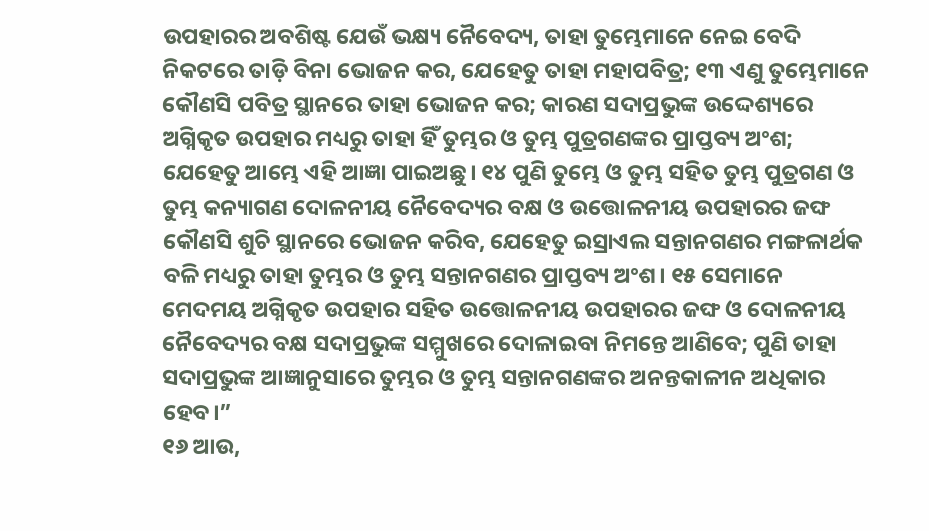ଉପହାରର ଅବଶିଷ୍ଟ ଯେଉଁ ଭକ୍ଷ୍ୟ ନୈବେଦ୍ୟ, ତାହା ତୁମ୍ଭେମାନେ ନେଇ ବେଦି ନିକଟରେ ତାଡ଼ି ବିନା ଭୋଜନ କର, ଯେହେତୁ ତାହା ମହାପବିତ୍ର; ୧୩ ଏଣୁ ତୁମ୍ଭେମାନେ କୌଣସି ପବିତ୍ର ସ୍ଥାନରେ ତାହା ଭୋଜନ କର; କାରଣ ସଦାପ୍ରଭୁଙ୍କ ଉଦ୍ଦେଶ୍ୟରେ ଅଗ୍ନିକୃତ ଉପହାର ମଧ୍ୟରୁ ତାହା ହିଁ ତୁମ୍ଭର ଓ ତୁମ୍ଭ ପୁତ୍ରଗଣଙ୍କର ପ୍ରାପ୍ତବ୍ୟ ଅଂଶ; ଯେହେତୁ ଆମ୍ଭେ ଏହି ଆଜ୍ଞା ପାଇଅଛୁ। ୧୪ ପୁଣି ତୁମ୍ଭେ ଓ ତୁମ୍ଭ ସହିତ ତୁମ୍ଭ ପୁତ୍ରଗଣ ଓ ତୁମ୍ଭ କନ୍ୟାଗଣ ଦୋଳନୀୟ ନୈବେଦ୍ୟର ବକ୍ଷ ଓ ଉତ୍ତୋଳନୀୟ ଉପହାରର ଜଙ୍ଘ କୌଣସି ଶୁଚି ସ୍ଥାନରେ ଭୋଜନ କରିବ, ଯେହେତୁ ଇସ୍ରାଏଲ ସନ୍ତାନଗଣର ମଙ୍ଗଳାର୍ଥକ ବଳି ମଧ୍ୟରୁ ତାହା ତୁମ୍ଭର ଓ ତୁମ୍ଭ ସନ୍ତାନଗଣର ପ୍ରାପ୍ତବ୍ୟ ଅଂଶ। ୧୫ ସେମାନେ ମେଦମୟ ଅଗ୍ନିକୃତ ଉପହାର ସହିତ ଉତ୍ତୋଳନୀୟ ଉପହାରର ଜଙ୍ଘ ଓ ଦୋଳନୀୟ ନୈବେଦ୍ୟର ବକ୍ଷ ସଦାପ୍ରଭୁଙ୍କ ସମ୍ମୁଖରେ ଦୋଳାଇବା ନିମନ୍ତେ ଆଣିବେ; ପୁଣି ତାହା ସଦାପ୍ରଭୁଙ୍କ ଆଜ୍ଞାନୁସାରେ ତୁମ୍ଭର ଓ ତୁମ୍ଭ ସନ୍ତାନଗଣଙ୍କର ଅନନ୍ତକାଳୀନ ଅଧିକାର ହେବ।”
୧୬ ଆଉ,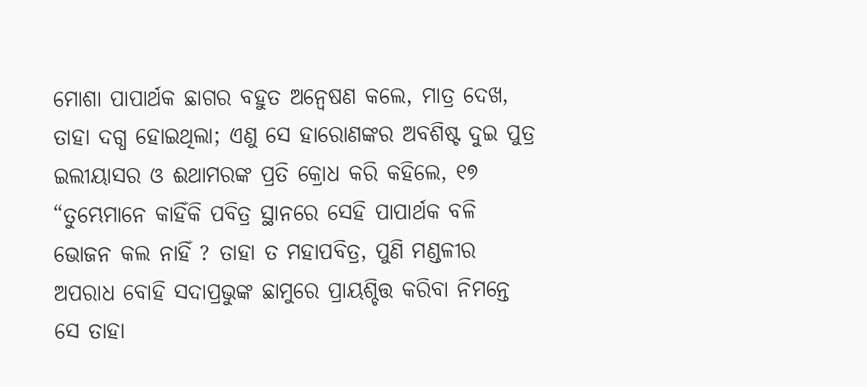ମୋଶା ପାପାର୍ଥକ ଛାଗର ବହୁତ ଅନ୍ୱେଷଣ କଲେ, ମାତ୍ର ଦେଖ, ତାହା ଦଗ୍ଧ ହୋଇଥିଲା; ଏଣୁ ସେ ହାରୋଣଙ୍କର ଅବଶିଷ୍ଟ ଦୁଇ ପୁତ୍ର ଇଲୀୟାସର ଓ ଈଥାମରଙ୍କ ପ୍ରତି କ୍ରୋଧ କରି କହିଲେ, ୧୭ “ତୁମ୍ଭେମାନେ କାହିଁକି ପବିତ୍ର ସ୍ଥାନରେ ସେହି ପାପାର୍ଥକ ବଳି ଭୋଜନ କଲ ନାହିଁ ? ତାହା ତ ମହାପବିତ୍ର, ପୁଣି ମଣ୍ଡଳୀର ଅପରାଧ ବୋହି ସଦାପ୍ରଭୁଙ୍କ ଛାମୁରେ ପ୍ରାୟଶ୍ଚିତ୍ତ କରିବା ନିମନ୍ତେ ସେ ତାହା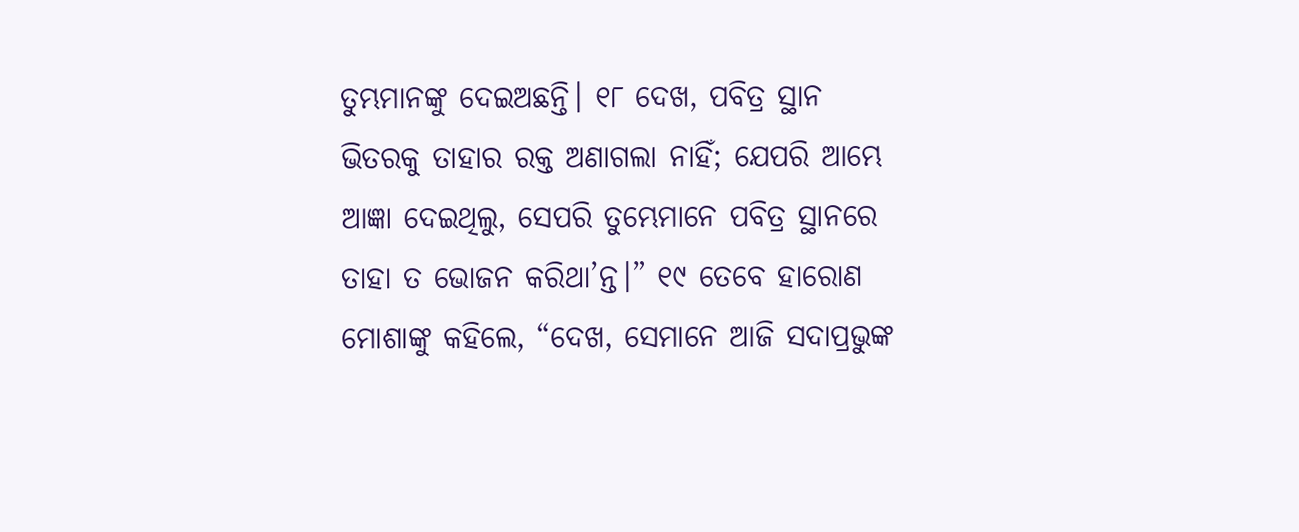ତୁମ୍ଭମାନଙ୍କୁ ଦେଇଅଛନ୍ତି। ୧୮ ଦେଖ, ପବିତ୍ର ସ୍ଥାନ ଭିତରକୁ ତାହାର ରକ୍ତ ଅଣାଗଲା ନାହିଁ; ଯେପରି ଆମ୍ଭେ ଆଜ୍ଞା ଦେଇଥିଲୁ, ସେପରି ତୁମ୍ଭେମାନେ ପବିତ୍ର ସ୍ଥାନରେ ତାହା ତ ଭୋଜନ କରିଥା’ନ୍ତ।” ୧୯ ତେବେ ହାରୋଣ ମୋଶାଙ୍କୁ କହିଲେ, “ଦେଖ, ସେମାନେ ଆଜି ସଦାପ୍ରଭୁଙ୍କ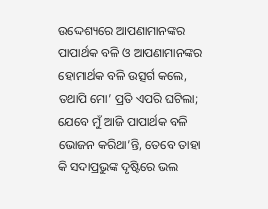ଉଦ୍ଦେଶ୍ୟରେ ଆପଣାମାନଙ୍କର ପାପାର୍ଥକ ବଳି ଓ ଆପଣାମାନଙ୍କର ହୋମାର୍ଥକ ବଳି ଉତ୍ସର୍ଗ କଲେ, ତଥାପି ମୋ’ ପ୍ରତି ଏପରି ଘଟିଲା; ଯେବେ ମୁଁ ଆଜି ପାପାର୍ଥକ ବଳି ଭୋଜନ କରିଥା’ନ୍ତି, ତେବେ ତାହା କି ସଦାପ୍ରଭୁଙ୍କ ଦୃଷ୍ଟିରେ ଭଲ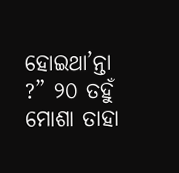ହୋଇଥା’ନ୍ତା ?” ୨୦ ତହୁଁ ମୋଶା ତାହା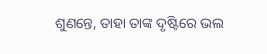ଶୁଣନ୍ତେ, ତାହା ତାଙ୍କ ଦୃଷ୍ଟିରେ ଭଲ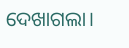ଦେଖାଗଲା।